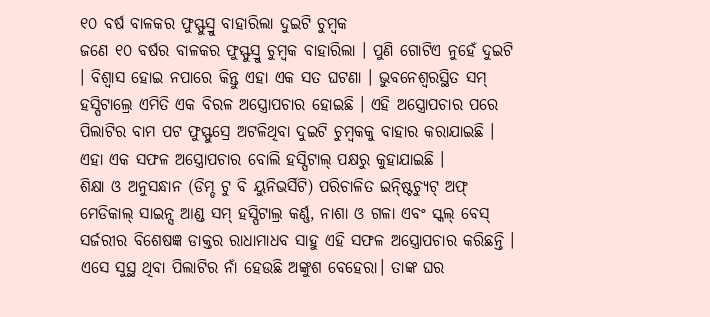୧୦ ବର୍ଷ ବାଳକର ଫୁସ୍ଫୁସ୍ରୁ ବାହାରିଲା ଦୁଇଟି ଚୁମ୍ବକ
ଜଣେ ୧୦ ବର୍ଷର ବାଳକର ଫୁସ୍ଫୁସ୍ରୁ ଚୁମ୍ବକ ବାହାରିଲା । ପୁଣି ଗୋଟିଏ ନୁହେଁ ଦୁଇଟି । ବିଶ୍ୱାସ ହୋଇ ନପାରେ କିନ୍ତୁ ଏହା ଏକ ସତ ଘଟଣା । ଭୁବନେଶ୍ୱରସ୍ଥିତ ସମ୍ ହସ୍ପିଟାଲ୍ରେ ଏମିତି ଏକ ବିରଳ ଅସ୍ତ୍ରୋପଚାର ହୋଇଛି । ଏହି ଅସ୍ତ୍ରୋପଚାର ପରେ ପିଲାଟିର ବାମ ପଟ ଫୁସ୍ଫୁସ୍ରେ ଅଟଳିଥିବା ଦୁଇଟି ଚୁମ୍ବକକୁ ବାହାର କରାଯାଇଛି । ଏହା ଏକ ସଫଳ ଅସ୍ତ୍ରୋପଚାର ବୋଲି ହସ୍ପିଟାଲ୍ ପକ୍ଷରୁ କୁହାଯାଇଛି ।
ଶିକ୍ଷା ଓ ଅନୁସନ୍ଧାନ (ଡିମ୍ଡ ଟୁ ବି ୟୁନିଭର୍ସିଟି) ପରିଚାଳିତ ଇନ୍ଷ୍ଟିଚ୍ୟୁଟ୍ ଅଫ୍ ମେଡିକାଲ୍ ସାଇନ୍ସ ଆଣ୍ଡ ସମ୍ ହସ୍ପିଟାଲ୍ର କର୍ଣ୍ଣ, ନାଶା ଓ ଗଳା ଏବଂ ସ୍କଲ୍ ବେସ୍ ସର୍ଜରୀର ବିଶେଷଜ୍ଞ ଡାକ୍ତର ରାଧାମାଧବ ସାହୁ ଏହି ସଫଳ ଅସ୍ତ୍ରୋପଚାର କରିଛନ୍ତି ।
ଏସେ ସୁସ୍ଥ ଥିବା ପିଲାଟିର ନାଁ ହେଉଛି ଅଙ୍କୁଶ ବେହେରା। ତାଙ୍କ ଘର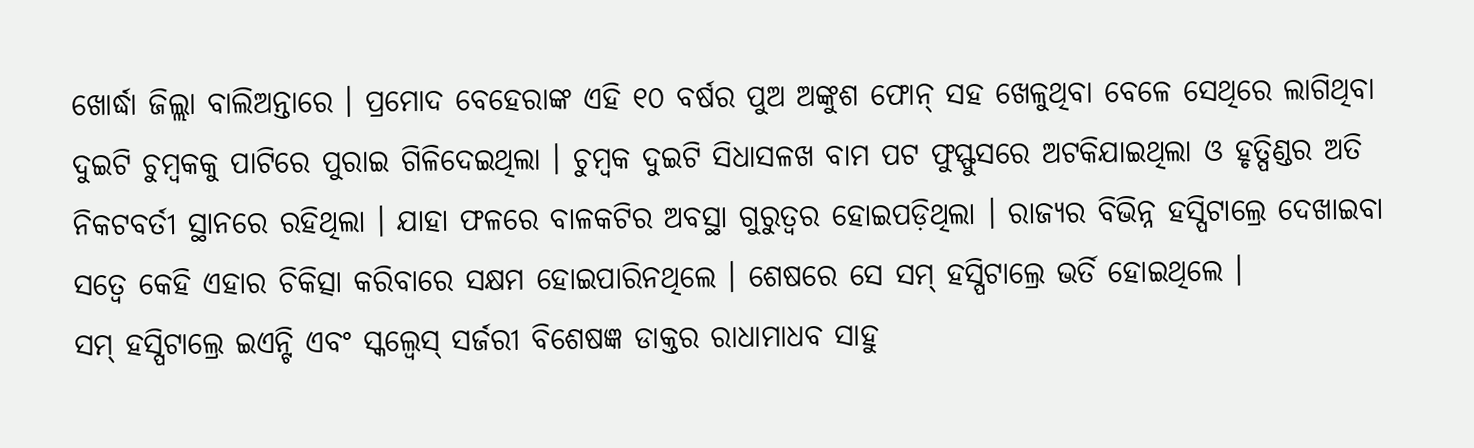ଖୋର୍ଦ୍ଧା ଜିଲ୍ଲା ବାଲିଅନ୍ତାରେ । ପ୍ରମୋଦ ବେହେରାଙ୍କ ଏହି ୧୦ ବର୍ଷର ପୁଅ ଅଙ୍କୁଶ ଫୋନ୍ ସହ ଖେଳୁଥିବା ବେଳେ ସେଥିରେ ଲାଗିଥିବା ଦୁଇଟି ଚୁମ୍ବକକୁ ପାଟିରେ ପୁରାଇ ଗିଳିଦେଇଥିଲା । ଚୁମ୍ବକ ଦୁଇଟି ସିଧାସଳଖ ବାମ ପଟ ଫୁସ୍ଫୁସରେ ଅଟକିଯାଇଥିଲା ଓ ହୃତ୍ପିଣ୍ଡର ଅତି ନିକଟବର୍ତୀ ସ୍ଥାନରେ ରହିଥିଲା । ଯାହା ଫଳରେ ବାଳକଟିର ଅବସ୍ଥା ଗୁରୁତ୍ୱର ହୋଇପଡ଼ିଥିଲା । ରାଜ୍ୟର ବିଭିନ୍ନ ହସ୍ପିଟାଲ୍ରେ ଦେଖାଇବା ସତ୍ବେ କେହି ଏହାର ଚିକିତ୍ସା କରିବାରେ ସକ୍ଷମ ହୋଇପାରିନଥିଲେ । ଶେଷରେ ସେ ସମ୍ ହସ୍ପିଟାଲ୍ରେ ଭର୍ତି ହୋଇଥିଲେ ।
ସମ୍ ହସ୍ପିଟାଲ୍ରେ ଇଏନ୍ଟି ଏବଂ ସ୍କଲ୍ବେସ୍ ସର୍ଜରୀ ବିଶେଷଜ୍ଞ ଡାକ୍ତର ରାଧାମାଧବ ସାହୁ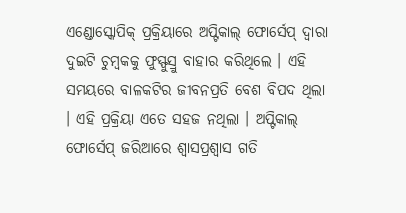ଏଣ୍ଡୋସ୍କୋପିକ୍ ପ୍ରକ୍ରିୟାରେ ଅପ୍ଟିକାଲ୍ ଫୋର୍ସେପ୍ ଦ୍ୱାରା ଦୁଇଟି ଚୁମ୍ବକକୁ ଫୁସ୍ଫୁସ୍ରୁ ବାହାର କରିଥିଲେ । ଏହି ସମୟରେ ବାଳକଟିର ଜୀବନପ୍ରତି ବେଶ ବିପଦ ଥିଲା । ଏହି ପ୍ରକ୍ରିୟା ଏତେ ସହଜ ନଥିଲା । ଅପ୍ଟିକାଲ୍ ଫୋର୍ସେପ୍ ଜରିଆରେ ଶ୍ୱାସପ୍ରଶ୍ୱାସ ଗତି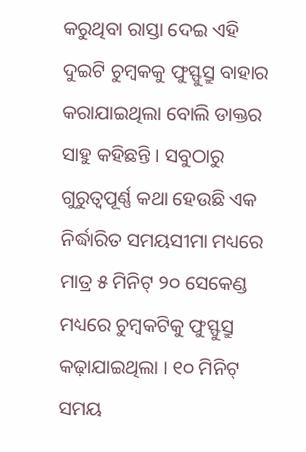କରୁଥିବା ରାସ୍ତା ଦେଇ ଏହି ଦୁଇଟି ଚୁମ୍ବକକୁ ଫୁସ୍ଫୁସ୍ରୁ ବାହାର କରାଯାଇଥିଲା ବୋଲି ଡାକ୍ତର ସାହୁ କହିଛନ୍ତି । ସବୁଠାରୁ ଗୁରୁତ୍ୱପୂର୍ଣ୍ଣ କଥା ହେଉଛି ଏକ ନିର୍ଦ୍ଧାରିତ ସମୟସୀମା ମଧ୍ୟରେ ମାତ୍ର ୫ ମିନିଟ୍ ୨୦ ସେକେଣ୍ଡ ମଧ୍ୟରେ ଚୁମ୍ବକଟିକୁ ଫୁସ୍ଫୁସ୍ରୁ କଢ଼ାଯାଇଥିଲା । ୧୦ ମିନିଟ୍ ସମୟ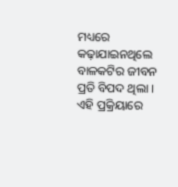ମଧ୍ୟରେ କଢ଼ାଯାଇନଥିଲେ ବାଳକଟିର ଜୀବନ ପ୍ରତି ବିପଦ ଥିଲା । ଏହି ପ୍ରକ୍ରିୟାରେ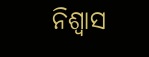ନିଶ୍ୱାସ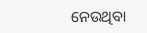ନେଉଥିବା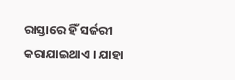ରାସ୍ତାରେ ହିଁ ସର୍ଜରୀ କରାଯାଇଥାଏ । ଯାହା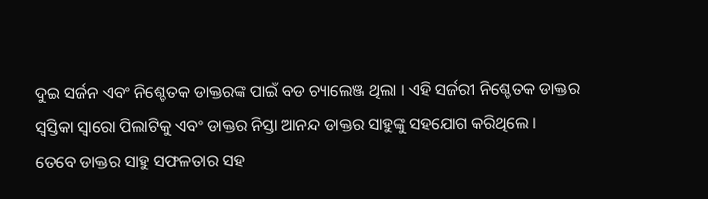ଦୁଇ ସର୍ଜନ ଏବଂ ନିଶ୍ଚେତକ ଡାକ୍ତରଙ୍କ ପାଇଁ ବଡ ଚ୍ୟାଲେଞ୍ଜ ଥିଲା । ଏହି ସର୍ଜରୀ ନିଶ୍ଚେତକ ଡାକ୍ତର ସ୍ୱସ୍ତିକା ସ୍ୱାରୋ ପିଲାଟିକୁ ଏବଂ ଡାକ୍ତର ନିସ୍ତା ଆନନ୍ଦ ଡାକ୍ତର ସାହୁଙ୍କୁ ସହଯୋଗ କରିଥିଲେ ।
ତେବେ ଡାକ୍ତର ସାହୁ ସଫଳତାର ସହ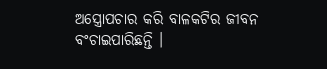ଅସ୍ତ୍ରୋପଚାର କରି ବାଳକଟିର ଜୀବନ ବଂଚାଇପାରିଛନ୍ତି ।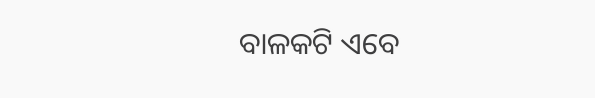ବାଳକଟି ଏବେ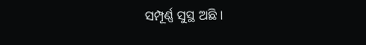ସମ୍ପୂର୍ଣ୍ଣ ସୁସ୍ଥ ଅଛି ।